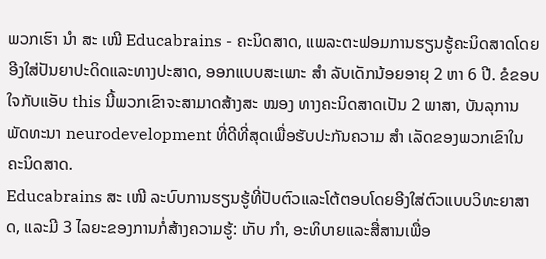ພວກເຮົາ ນຳ ສະ ເໜີ Educabrains - ຄະນິດສາດ, ແພລະຕະຟອມການຮຽນຮູ້ຄະນິດສາດໂດຍອີງໃສ່ປັນຍາປະດິດແລະທາງປະສາດ, ອອກແບບສະເພາະ ສຳ ລັບເດັກນ້ອຍອາຍຸ 2 ຫາ 6 ປີ. ຂໍຂອບໃຈກັບແອັບ this ນີ້ພວກເຂົາຈະສາມາດສ້າງສະ ໝອງ ທາງຄະນິດສາດເປັນ 2 ພາສາ, ບັນລຸການພັດທະນາ neurodevelopment ທີ່ດີທີ່ສຸດເພື່ອຮັບປະກັນຄວາມ ສຳ ເລັດຂອງພວກເຂົາໃນຄະນິດສາດ.
Educabrains ສະ ເໜີ ລະບົບການຮຽນຮູ້ທີ່ປັບຕົວແລະໂຕ້ຕອບໂດຍອີງໃສ່ຕົວແບບວິທະຍາສາດ, ແລະມີ 3 ໄລຍະຂອງການກໍ່ສ້າງຄວາມຮູ້: ເກັບ ກຳ, ອະທິບາຍແລະສື່ສານເພື່ອ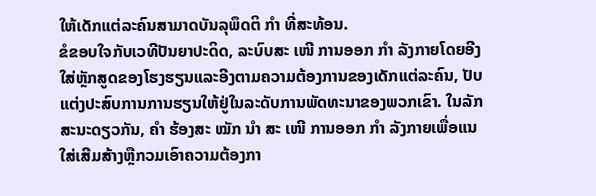ໃຫ້ເດັກແຕ່ລະຄົນສາມາດບັນລຸພຶດຕິ ກຳ ທີ່ສະທ້ອນ.
ຂໍຂອບໃຈກັບເວທີປັນຍາປະດິດ, ລະບົບສະ ເໜີ ການອອກ ກຳ ລັງກາຍໂດຍອີງໃສ່ຫຼັກສູດຂອງໂຮງຮຽນແລະອີງຕາມຄວາມຕ້ອງການຂອງເດັກແຕ່ລະຄົນ, ປັບແຕ່ງປະສົບການການຮຽນໃຫ້ຢູ່ໃນລະດັບການພັດທະນາຂອງພວກເຂົາ. ໃນລັກສະນະດຽວກັນ, ຄຳ ຮ້ອງສະ ໝັກ ນຳ ສະ ເໜີ ການອອກ ກຳ ລັງກາຍເພື່ອແນໃສ່ເສີມສ້າງຫຼືກວມເອົາຄວາມຕ້ອງກາ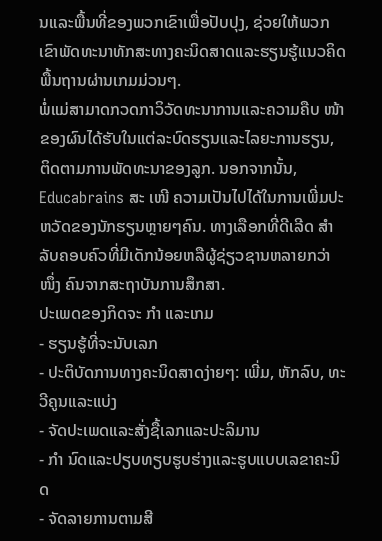ນແລະພື້ນທີ່ຂອງພວກເຂົາເພື່ອປັບປຸງ, ຊ່ວຍໃຫ້ພວກເຂົາພັດທະນາທັກສະທາງຄະນິດສາດແລະຮຽນຮູ້ແນວຄິດພື້ນຖານຜ່ານເກມມ່ວນໆ.
ພໍ່ແມ່ສາມາດກວດກາວິວັດທະນາການແລະຄວາມຄືບ ໜ້າ ຂອງຜົນໄດ້ຮັບໃນແຕ່ລະບົດຮຽນແລະໄລຍະການຮຽນ, ຕິດຕາມການພັດທະນາຂອງລູກ. ນອກຈາກນັ້ນ, Educabrains ສະ ເໜີ ຄວາມເປັນໄປໄດ້ໃນການເພີ່ມປະຫວັດຂອງນັກຮຽນຫຼາຍໆຄົນ. ທາງເລືອກທີ່ດີເລີດ ສຳ ລັບຄອບຄົວທີ່ມີເດັກນ້ອຍຫລືຜູ້ຊ່ຽວຊານຫລາຍກວ່າ ໜຶ່ງ ຄົນຈາກສະຖາບັນການສຶກສາ.
ປະເພດຂອງກິດຈະ ກຳ ແລະເກມ
- ຮຽນຮູ້ທີ່ຈະນັບເລກ
- ປະຕິບັດການທາງຄະນິດສາດງ່າຍໆ: ເພີ່ມ, ຫັກລົບ, ທະວີຄູນແລະແບ່ງ
- ຈັດປະເພດແລະສັ່ງຊື້ເລກແລະປະລິມານ
- ກຳ ນົດແລະປຽບທຽບຮູບຮ່າງແລະຮູບແບບເລຂາຄະນິດ
- ຈັດລາຍການຕາມສີ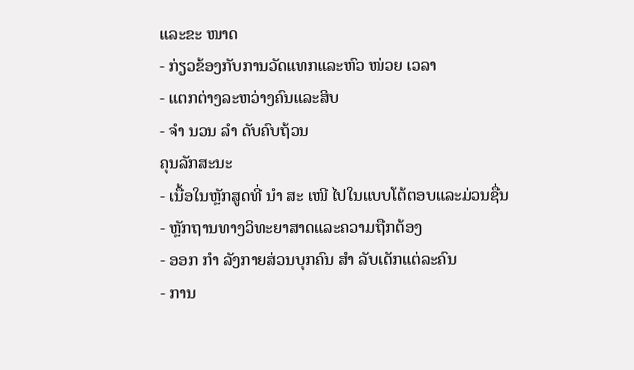ແລະຂະ ໜາດ
- ກ່ຽວຂ້ອງກັບການວັດແທກແລະຫົວ ໜ່ວຍ ເວລາ
- ແຕກຕ່າງລະຫວ່າງຄົນແລະສິບ
- ຈຳ ນວນ ລຳ ດັບຄົບຖ້ວນ
ຄຸນລັກສະນະ
- ເນື້ອໃນຫຼັກສູດທີ່ ນຳ ສະ ເໜີ ໄປໃນແບບໂຕ້ຕອບແລະມ່ວນຊື່ນ
- ຫຼັກຖານທາງວິທະຍາສາດແລະຄວາມຖືກຕ້ອງ
- ອອກ ກຳ ລັງກາຍສ່ວນບຸກຄົນ ສຳ ລັບເດັກແຕ່ລະຄົນ
- ການ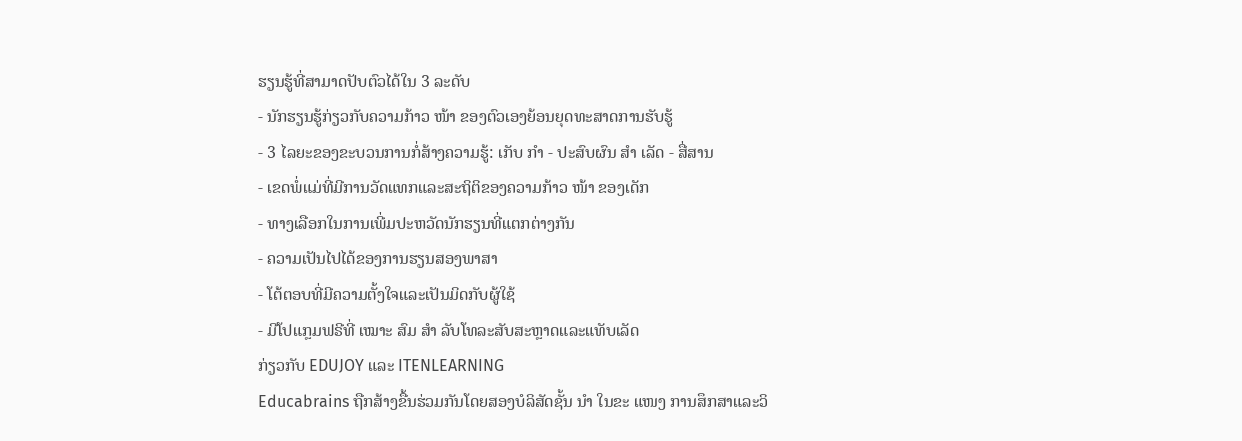ຮຽນຮູ້ທີ່ສາມາດປັບຕົວໄດ້ໃນ 3 ລະດັບ
- ນັກຮຽນຮູ້ກ່ຽວກັບຄວາມກ້າວ ໜ້າ ຂອງຕົວເອງຍ້ອນຍຸດທະສາດການຮັບຮູ້
- 3 ໄລຍະຂອງຂະບວນການກໍ່ສ້າງຄວາມຮູ້: ເກັບ ກຳ - ປະສົບຜົນ ສຳ ເລັດ - ສື່ສານ
- ເຂດພໍ່ແມ່ທີ່ມີການວັດແທກແລະສະຖິຕິຂອງຄວາມກ້າວ ໜ້າ ຂອງເດັກ
- ທາງເລືອກໃນການເພີ່ມປະຫວັດນັກຮຽນທີ່ແຕກຕ່າງກັນ
- ຄວາມເປັນໄປໄດ້ຂອງການຮຽນສອງພາສາ
- ໂຕ້ຕອບທີ່ມີຄວາມຕັ້ງໃຈແລະເປັນມິດກັບຜູ້ໃຊ້
- ມີໂປແກຼມຟຣີທີ່ ເໝາະ ສົມ ສຳ ລັບໂທລະສັບສະຫຼາດແລະແທັບເລັດ
ກ່ຽວກັບ EDUJOY ແລະ ITENLEARNING
Educabrains ຖືກສ້າງຂື້ນຮ່ວມກັນໂດຍສອງບໍລິສັດຊັ້ນ ນຳ ໃນຂະ ແໜງ ການສຶກສາແລະວິ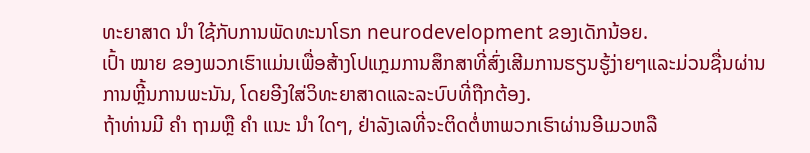ທະຍາສາດ ນຳ ໃຊ້ກັບການພັດທະນາໂຣກ neurodevelopment ຂອງເດັກນ້ອຍ.
ເປົ້າ ໝາຍ ຂອງພວກເຮົາແມ່ນເພື່ອສ້າງໂປແກຼມການສຶກສາທີ່ສົ່ງເສີມການຮຽນຮູ້ງ່າຍໆແລະມ່ວນຊື່ນຜ່ານການຫຼີ້ນການພະນັນ, ໂດຍອີງໃສ່ວິທະຍາສາດແລະລະບົບທີ່ຖືກຕ້ອງ.
ຖ້າທ່ານມີ ຄຳ ຖາມຫຼື ຄຳ ແນະ ນຳ ໃດໆ, ຢ່າລັງເລທີ່ຈະຕິດຕໍ່ຫາພວກເຮົາຜ່ານອີເມວຫລື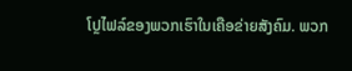ໂປຼໄຟລ໌ຂອງພວກເຮົາໃນເຄືອຂ່າຍສັງຄົມ. ພວກ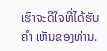ເຮົາຈະດີໃຈທີ່ໄດ້ຮັບ ຄຳ ເຫັນຂອງທ່ານ.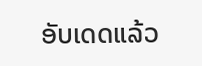ອັບເດດແລ້ວ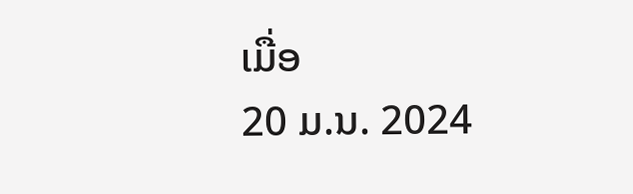ເມື່ອ
20 ມ.ນ. 2024